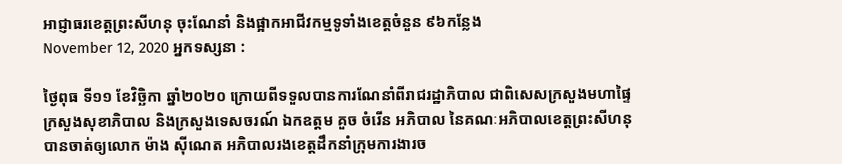អាជ្ញាធរខេត្តព្រះសីហនុ ចុះណែនាំ និងផ្អាកអាជីវកម្មទូទាំងខេត្តចំនួន ៩៦កន្លែង
November 12, 2020 អ្នកទស្សនា :

ថ្ងៃពុធ ទី១១ ខែវិច្ឆិកា ឆ្នាំ២០២០ ក្រោយពីទទួលបានការណែនាំពីរាជរដ្ឋាភិបាល ជាពិសេសក្រសួងមហាផ្ទៃ ក្រសួងសុខាភិបាល និងក្រសួងទេសចរណ៍ ឯកឧត្តម គួច ចំរើន អភិបាល នៃគណៈអភិបាលខេត្តព្រះសីហនុ បានចាត់ឲ្យលោក ម៉ាង ស៊ីណេត អភិបាលរងខេត្តដឹកនាំក្រុមការងារច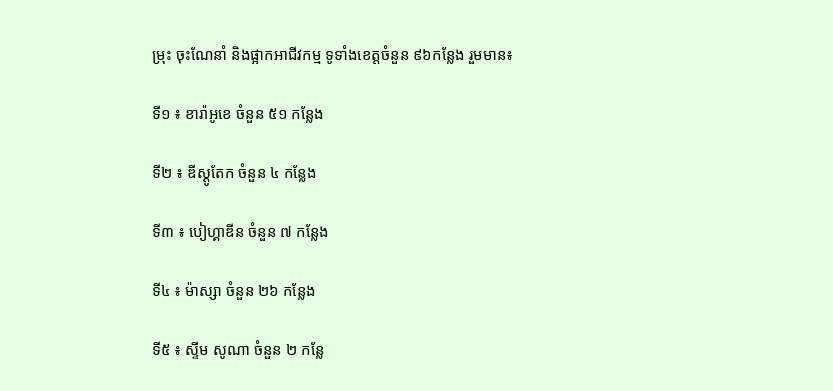ម្រុះ ចុះណែនាំ និងផ្អាកអាជីវកម្ម ទូទាំងខេត្តចំនួន ៩៦កន្លែង រួមមាន៖

ទី១ ៖ ខារ៉ាអូខេ ចំនួន ៥១ កន្លែង

ទី២ ៖ ឌីស្តូតែក ចំនួន ៤ កន្លែង

ទី៣ ៖ បៀហ្គាឌីន ចំនួន ៧ កន្លែង

ទី៤ ៖ ម៉ាស្សា ចំនួន ២៦ កន្លែង

ទី៥ ៖ ស្ទីម សូណា ចំនួន ២ កន្លែ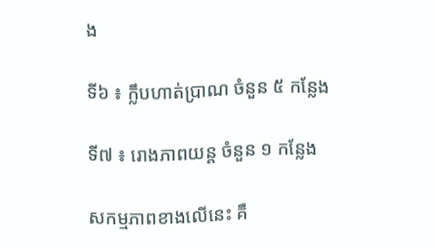ង

ទី៦ ៖ ក្លឹបហាត់ប្រាណ ចំនួន ៥ កន្លែង

ទី៧ ៖ រោងភាពយន្ត ចំនួន ១ កន្លែង

សកម្មភាពខាងលើនេះ គឺ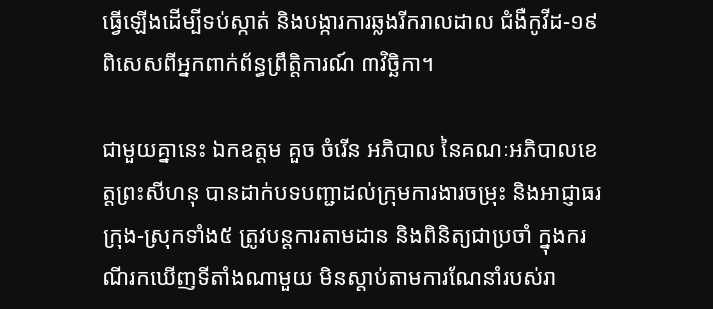ធ្វើឡើងដើម្បីទប់ស្កាត់ និងបង្ការការឆ្លងរីករាលដាល ជំងឺកូវីដ-១៩ ពិសេសពីអ្នកពាក់ព័ន្ធព្រឹត្តិការណ៍ ៣វិច្ឆិកា។

ជាមួយគ្នានេះ ឯកឧត្តម គួច ចំរើន អភិបាល នៃគណៈអភិបាលខេត្តព្រះសីហនុ បានដាក់បទបញ្ជាដល់ក្រុមការងារចម្រុះ និងអាជ្ញាធរក្រុង-ស្រុកទាំង៥ ត្រូវបន្តការតាមដាន និងពិនិត្យជាប្រចាំ ក្នុងករណីរកឃើញទីតាំងណាមួយ មិនស្ដាប់តាមការណែនាំរបស់រា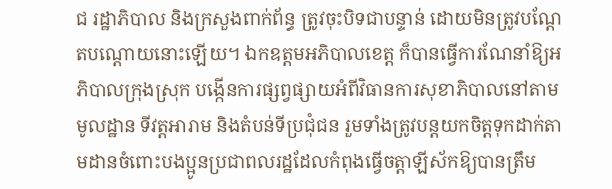ជ រដ្ឋាភិបាល និងក្រសួងពាក់ព័ន្ធ ត្រូវចុះបិទជាបន្ទាន់ ដោយមិនត្រូវបណ្ដែតបណ្ដោយនោះឡើយ។ ឯកឧត្តមអភិបាលខេត្ត ក៏បានធ្វើការណែនាំឱ្យអភិបាលក្រុងស្រុក បង្កើនការផ្សព្វផ្សាយអំពីវិធានការសុខាភិបាលនៅតាមមូលដ្ឋាន ទីវត្តអារាម និងតំបន់ទីប្រជុំជន រួមទាំងត្រូវបន្តយកចិត្តទុកដាក់តាមដានចំពោះបងប្អូនប្រជាពលរដ្ឋដែលកំពុងធ្វើចត្តាឡីស័កឱ្យបានត្រឹម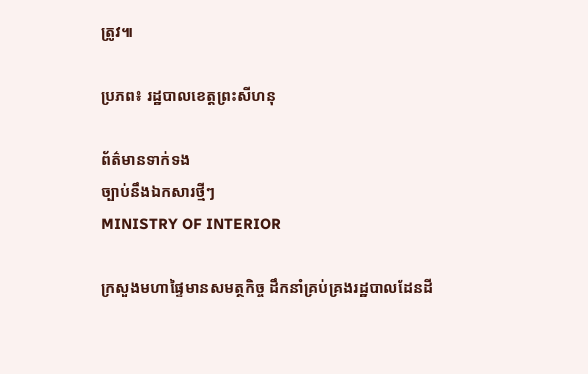ត្រូវ៕

ប្រភព៖ រដ្ឋបាលខេត្តព្រះសីហនុ

ព័ត៌មានទាក់ទង
ច្បាប់នឹងឯកសារថ្មីៗ
MINISTRY OF INTERIOR

ក្រសួងមហាផ្ទៃមានសមត្ថកិច្ច ដឹកនាំគ្រប់គ្រងរដ្ឋបាលដែនដី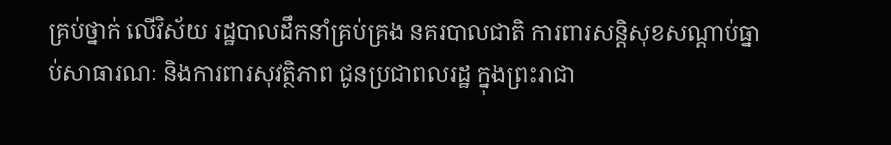គ្រប់ថ្នាក់ លើវិស័យ រដ្ឋបាលដឹកនាំគ្រប់គ្រង នគរបាលជាតិ ការពារសន្តិសុខសណ្តាប់ធ្នាប់សាធារណៈ និងការពារសុវត្ថិភាព ជូនប្រជាពលរដ្ឋ ក្នុងព្រះរាជា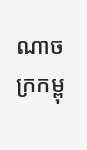ណាចក្រកម្ពុ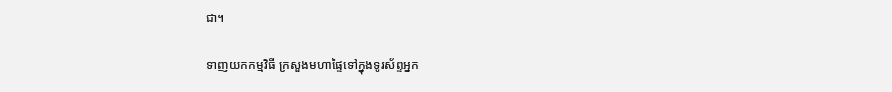ជា។

ទាញយកកម្មវិធី ក្រសួងមហាផ្ទៃទៅក្នុងទូរស័ព្ទអ្នក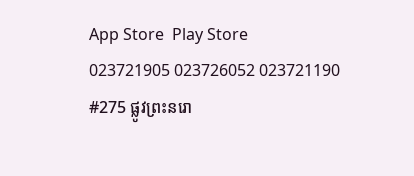App Store  Play Store
023721905 023726052 023721190
#275 ផ្លូវព្រះនរោ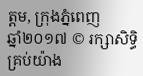ត្តម, ក្រុងភ្នំពេញ
ឆ្នាំ២០១៧ © រក្សាសិទ្ធិគ្រប់យ៉ាង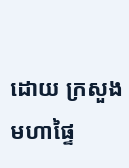ដោយ ក្រសួងមហាផ្ទៃ